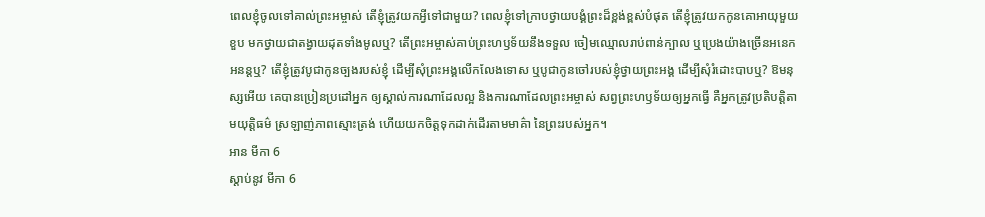ពេលខ្ញុំចូលទៅគាល់ព្រះអម្ចាស់ តើខ្ញុំត្រូវយកអ្វីទៅជាមួយ? ពេលខ្ញុំទៅក្រាបថ្វាយបង្គំព្រះដ៏ខ្ពង់ខ្ពស់បំផុត តើខ្ញុំត្រូវយកកូនគោអាយុមួយខួប មកថ្វាយជាតង្វាយដុតទាំងមូលឬ? តើព្រះអម្ចាស់គាប់ព្រះហឫទ័យនឹងទទួល ចៀមឈ្មោលរាប់ពាន់ក្បាល ឬប្រេងយ៉ាងច្រើនអនេកអនន្តឬ? តើខ្ញុំត្រូវបូជាកូនច្បងរបស់ខ្ញុំ ដើម្បីសុំព្រះអង្គលើកលែងទោស ឬបូជាកូនចៅរបស់ខ្ញុំថ្វាយព្រះអង្គ ដើម្បីសុំរំដោះបាបឬ? ឱមនុស្សអើយ គេបានប្រៀនប្រដៅអ្នក ឲ្យស្គាល់ការណាដែលល្អ និងការណាដែលព្រះអម្ចាស់ សព្វព្រះហឫទ័យឲ្យអ្នកធ្វើ គឺអ្នកត្រូវប្រតិបត្តិតាមយុត្តិធម៌ ស្រឡាញ់ភាពស្មោះត្រង់ ហើយយកចិត្តទុកដាក់ដើរតាមមាគ៌ា នៃព្រះរបស់អ្នក។
អាន មីកា 6
ស្ដាប់នូវ មីកា 6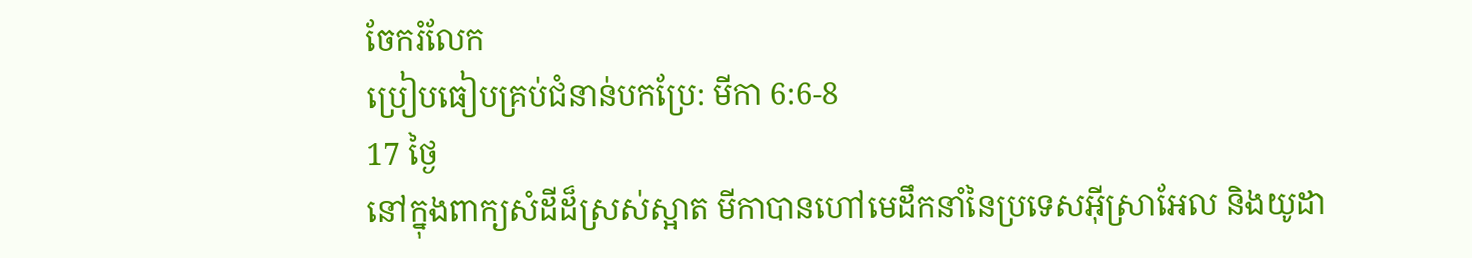ចែករំលែក
ប្រៀបធៀបគ្រប់ជំនាន់បកប្រែ: មីកា 6:6-8
17 ថ្ងៃ
នៅក្នុងពាក្យសំដីដ៏ស្រស់ស្អាត មីកាបានហៅមេដឹកនាំនៃប្រទេសអ៊ីស្រាអែល និងយូដា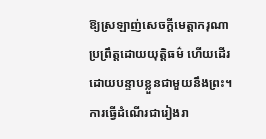ឱ្យស្រឡាញ់សេចក្ដីមេត្ដាករុណា ប្រព្រឹត្តដោយយុត្ដិធម៌ ហើយដើរដោយបន្ទាបខ្លួនជាមួយនឹងព្រះ។ ការធ្វើដំណើរជារៀងរា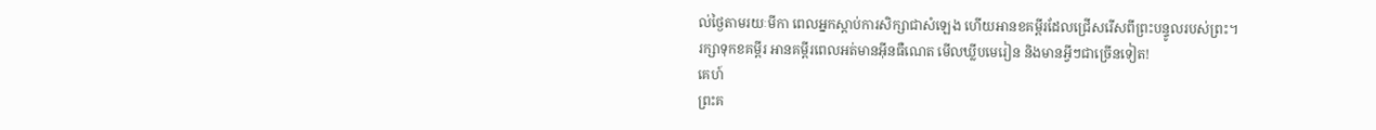ល់ថ្ងៃតាមរយៈមីកា ពេលអ្នកស្តាប់ការសិក្សាជាសំឡេង ហើយអានខគម្ពីរដែលជ្រើសរើសពីព្រះបន្ទូលរបស់ព្រះ។
រក្សាទុកខគម្ពីរ អានគម្ពីរពេលអត់មានអ៊ីនធឺណេត មើលឃ្លីបមេរៀន និងមានអ្វីៗជាច្រើនទៀត!
គេហ៍
ព្រះគ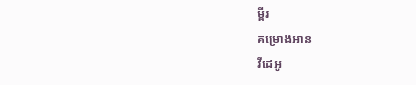ម្ពីរ
គម្រោងអាន
វីដេអូ